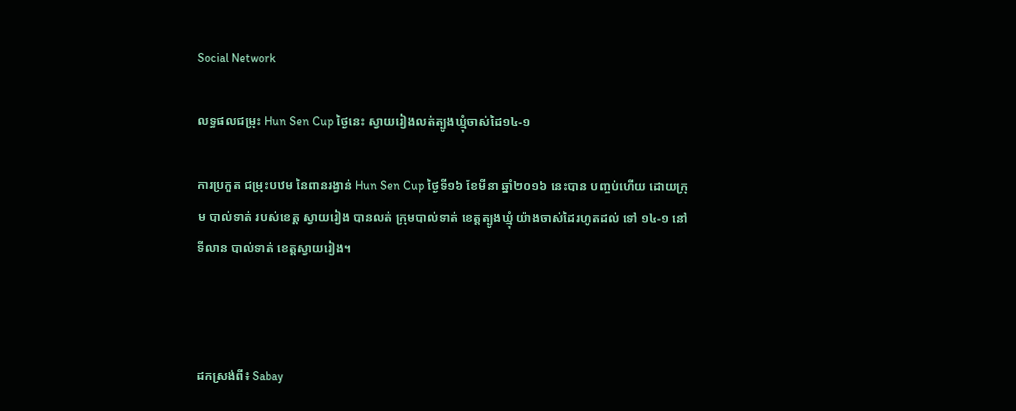Social Network

លទ្ធផលជម្រុះ Hun Sen Cup ថ្ងៃនេះ ស្វាយរៀងលត់ត្បូងឃ្មុំចាស់ដៃ១៤-១

ការប្រកួត ជម្រុះបឋម នៃពានរង្វាន់ Hun Sen Cup ថ្ងៃទី១៦ ខែមីនា ឆ្នាំ២០១៦ នេះបាន បញ្ចប់ហើយ ដោយក្រុម បាល់ទាត់ របស់ខេត្ត ស្វាយរៀង បានលត់ ក្រុមបាល់ទាត់ ខេត្តត្បូងឃ្មុំ យ៉ាងចាស់ដៃរហូតដល់ ទៅ ១៤-១ នៅទីលាន បាល់ទាត់ ខេត្តស្វាយរៀង។



ដកស្រង់ពី៖ Sabay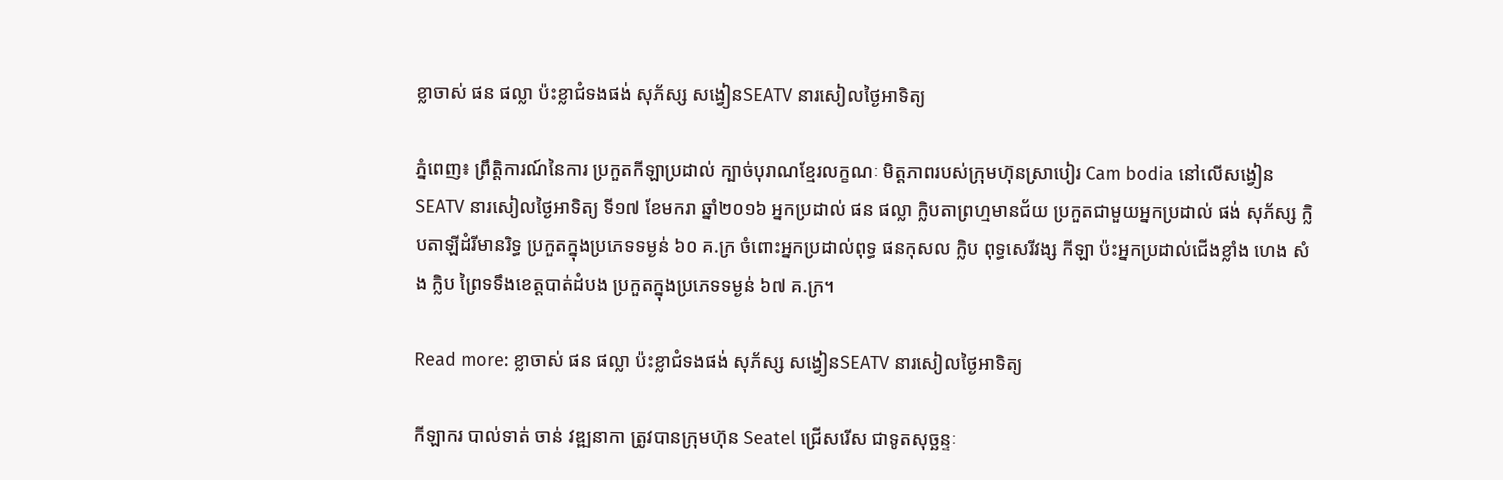ខ្លាចាស់ ផន ផល្លា ប៉ះខ្លាជំទងផង់ សុភ័ស្ស សង្វៀនSEATV នារសៀលថ្ងៃអាទិត្យ

ភ្នំពេញ៖ ព្រឹត្តិការណ៍នៃការ ប្រកួតកីឡាប្រដាល់ ក្បាច់បុរាណខ្មែរលក្ខណៈ មិត្តភាពរបស់ក្រុមហ៊ុនស្រាបៀរ Cam bodia នៅលើសង្វៀនSEATV នារសៀលថ្ងៃអាទិត្យ ទី១៧ ខែមករា ឆ្នាំ២០១៦ អ្នកប្រដាល់ ផន ផល្លា ក្លិបតាព្រហ្មមានជ័យ ប្រកួតជាមួយអ្នកប្រដាល់ ផង់ សុភ័ស្ស ក្លិបតាឡីដំរីមានរិទ្ធ ប្រកួតក្នុងប្រភេទទម្ងន់ ៦០ គ.ក្រ ចំពោះអ្នកប្រដាល់ពុទ្ធ ផនកុសល ក្លិប ពុទ្ធសេរីវង្ស កីឡា ប៉ះអ្នកប្រដាល់ជើងខ្លាំង ហេង សំង ក្លិប ព្រៃទទឹងខេត្តបាត់ដំបង ប្រកួតក្នុងប្រភេទទម្ងន់ ៦៧ គ.ក្រ។

Read more: ខ្លាចាស់ ផន ផល្លា ប៉ះខ្លាជំទងផង់ សុភ័ស្ស សង្វៀនSEATV នារសៀលថ្ងៃអាទិត្យ

កីឡាករ បាល់ទាត់ ចាន់ វឌ្ឍនាកា ត្រូវបានក្រុមហ៊ុន Seatel ជ្រើសរើស ជាទូតសុច្ឆន្ទៈ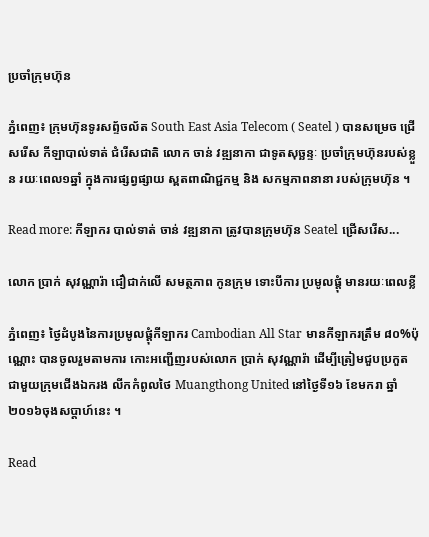ប្រចាំក្រុមហ៊ុន

ភ្នំពេញ៖ ក្រុមហ៊ុនទូរសព្ទ័ចល័ត South East Asia Telecom ( Seatel ) បានសម្រេច ជ្រើសរើស កីឡាបាល់ទាត់ ជំរើសជាតិ លោក ចាន់ វឌ្ឍនាកា ជាទូតសុច្ឆន្ទៈ ប្រចាំក្រុមហ៊ុនរបស់ខ្លួន រយៈពេល១ឆ្នាំ ក្នុងការផ្សព្វផ្សាយ ស្ពតពាណិជ្ជកម្ម និង សកម្មភាពនានា របស់ក្រុមហ៊ុន ។

Read more: កីឡាករ បាល់ទាត់ ចាន់ វឌ្ឍនាកា ត្រូវបានក្រុមហ៊ុន Seatel ជ្រើសរើស...

លោក ប្រាក់ សុវណ្ណារ៉ា ជឿជាក់លើ សមត្ថភាព កូនក្រុម ទោះបីការ ប្រមូលផ្ដុំ មានរយៈពេលខ្លី

ភ្នំពេញ៖ ថ្ងៃដំបូងនៃការប្រមូលផ្ដុំកីឡាករ Cambodian All Star មានកីឡាករត្រឹម ៨០%ប៉ុណ្ណោះ បានចូលរួមតាមការ កោះអញ្ជើញរបស់លោក ប្រាក់ សុវណ្ណារ៉ា ដើម្បីត្រៀមជួបប្រកួត ជាមួយក្រុមជើងឯករង លីកកំពូលថៃ Muangthong United នៅថ្ងៃទី១៦ ខែមករា ឆ្នាំ២០១៦ចុងសប្ដាហ៍នេះ ។

Read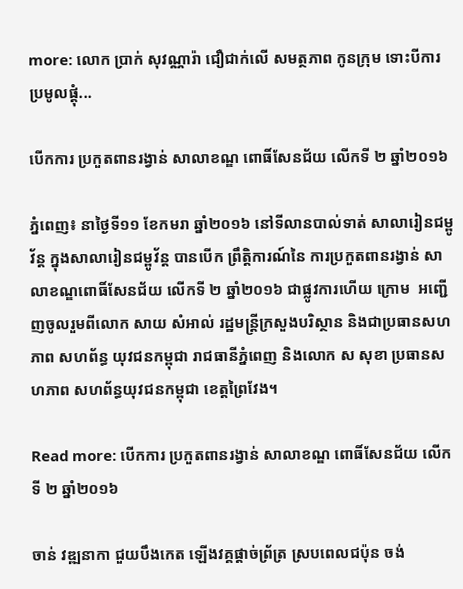more: លោក ប្រាក់ សុវណ្ណារ៉ា ជឿជាក់លើ សមត្ថភាព កូនក្រុម ទោះបីការ ប្រមូលផ្ដុំ...

បើកការ ប្រកួតពានរង្វាន់ សាលាខណ្ឌ ពោធិ៍សែនជ័យ លើកទី ២ ឆ្នាំ២០១៦

ភ្នំពេញ៖ នាថ្ងៃទី១១ ខែកមរា ឆ្នាំ២០១៦ នៅទីលានបាល់ទាត់ សាលារៀនជម្ពូវ័ន្ត ក្នុងសាលារៀនជម្ពូវ័ន្ត បានបើក ព្រឹត្តិការណ៍នៃ ការប្រកួតពានរង្វាន់ សាលាខណ្ឌពោធិ៍សែនជ័យ លើកទី ២ ឆ្នាំ២០១៦ ជាផ្លូវការហើយ ក្រោម  អញ្ជើញចូលរួមពីលោក សាយ សំអាល់ រដ្ឋមន្រ្តីក្រសួងបរិស្ថាន និងជាប្រធានសហភាព សហព័ន្ធ យុវជនកម្ពុជា រាជធានីភ្នំពេញ និងលោក ស សុខា ប្រធានសហភាព សហព័ន្ធយុវជនកម្ពុជា ខេត្តព្រៃវែង។

Read more: បើកការ ប្រកួតពានរង្វាន់ សាលាខណ្ឌ ពោធិ៍សែនជ័យ លើកទី ២ ឆ្នាំ២០១៦

ចាន់ វឌ្ឍនាកា ជួយបឹងកេត ឡើងវគ្គផ្ដាច់ព្រ័ត្រ ស្របពេលជប៉ុន ចង់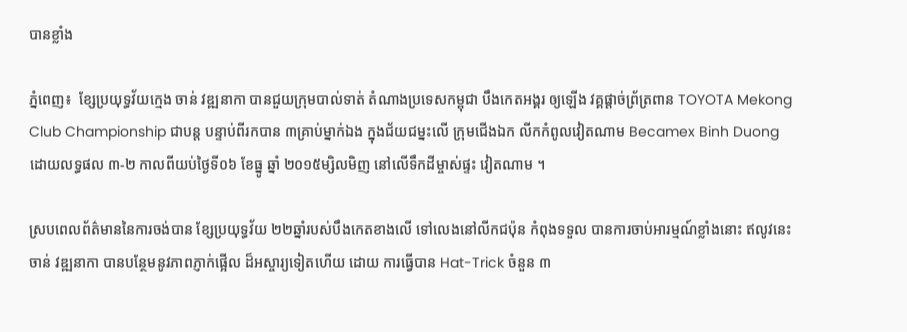បានខ្លាំង

ភ្នំពេញ៖  ខ្សែប្រយុទ្ធវ័យក្មេង ចាន់ វឌ្ឍនាកា បានជួយក្រុមបាល់ទាត់ តំណាងប្រទេសកម្ពុជា បឹងកេតអង្គរ ឲ្យឡើង វគ្គផ្ដាច់ព្រ័ត្រពាន TOYOTA Mekong Club Championship ជាបន្ដ បន្ទាប់ពីរកបាន ៣គ្រាប់ម្នាក់ឯង ក្នុងជ័យជម្នះលើ ក្រុមជើងឯក លីកកំពូលវៀតណាម Becamex Binh Duong ដោយលទ្ធផល ៣-២ កាលពីយប់ថ្ងៃទី០៦ ខែធ្នូ ឆ្នាំ ២០១៥ម្សិលមិញ នៅលើទឹកដីម្ចាស់ផ្ទះ វៀតណាម ។

ស្របពេលព័ត៌មាននៃការចង់បាន ខ្សែប្រយុទ្ធវ័យ ២២ឆ្នាំរបស់បឹងកេតខាងលើ ទៅលេងនៅលីកជប៉ុន កំពុងទទួល បានការចាប់អារម្មណ៍ខ្លាំងនោះ ឥលូវនេះ ចាន់ វឌ្ឍនាកា បានបន្ថែមនូវភាពភ្ញាក់ផ្អើល ដ៏អស្ចារ្យទៀតហើយ ដោយ ការធ្វើបាន Hat-Trick ចំនួន ៣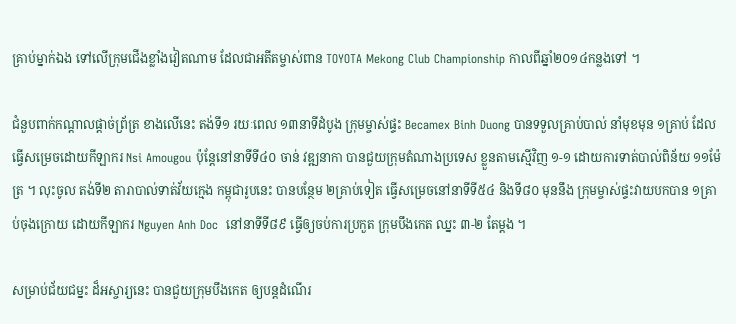គ្រាប់ម្នាក់ឯង ទៅលើក្រុមជើងខ្លាំងវៀតណាម ដែលជាអតីតម្ចាស់ពាន TOYOTA Mekong Club Championship កាលពីឆ្នាំ២០១៤កន្លងទៅ ។

ជំនួបពាក់កណ្ដាលផ្ដាច់ព្រ័ត្រ ខាងលើនេះ តង់ទី១ រយៈពេល ១៣នាទីដំបូង ក្រុមម្ចាស់ផ្ទះ Becamex Binh Duong បានទទួលគ្រាប់បាល់ នាំមុខមុន ១គ្រាប់ ដែលធ្វើសម្រេចដោយកីឡាករ Nsi Amougou ប៉ុន្ដែនៅនាទីទី៤០ ចាន់ វឌ្ឍនាកា បានជួយក្រុមតំណាងប្រទេស ខ្លួនតាមស្មើវិញ ១-១ ដោយការទាត់បាល់ពិន័យ ១១ម៉ែត្រ ។ លុះចូល តង់ទី២ តារាបាល់ទាត់វ័យក្មេង កម្ពុជារូបនេះ បានបន្ថែម ២គ្រាប់ទៀត ធ្វើសម្រេចនៅនាទីទី៥៤ និងទី៨០ មុននឹង ក្រុមម្ចាស់ផ្ទះវាយបកបាន ១គ្រាប់ចុងក្រោយ ដោយកីឡាករ Nguyen Anh Doc  នៅនាទីទី៨៩ ធ្វើឲ្យចប់ការប្រកួត ក្រុមបឹងកេត ឈ្នះ ៣-២ តែម្ដង ។

សម្រាប់ជ័យជម្នះ ដ៏អស្ចារ្យនេះ បានជួយក្រុមបឹងកេត ឲ្យបន្ដដំណើរ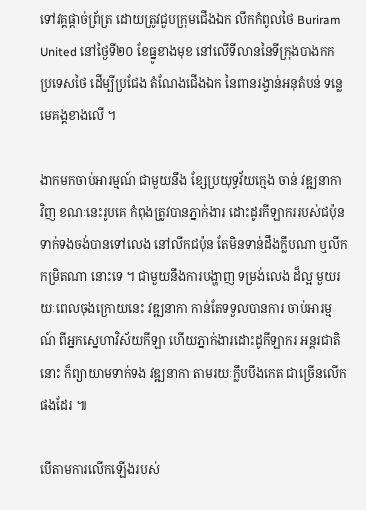ទៅវគ្គផ្ដាច់ព្រ័ត្រ ដោយត្រូវជួបក្រុមជើងឯក លីកកំពូលថៃ Buriram United នៅថ្ងៃទី២០ ខែធ្នូខាងមុខ នៅលើទីលាននៃទីក្រុងបាងកក ប្រទេសថៃ ដើម្បីប្រជែង តំណែងជើងឯក នៃពានរង្វាន់អនុតំបន់ ទន្លេមេគង្គខាងលើ ។

ងាកមកចាប់អារម្មណ៍ ជាមួយនឹង ខ្សែប្រយុទ្ធវ័យក្មេង ចាន់ វឌ្ឍនាកា វិញ ខណៈនេះរូបគេ កំពុងត្រូវបានភ្នាក់ងារ ដោះដូរកីឡាកររបស់ជប៉ុន ទាក់ទងចង់បានទៅលេង នៅលីកជប៉ុន តែមិនទាន់ដឹងក្លឹបណា ឬលីកកម្រិតណា នោះទេ ។ ជាមួយនឹងការបង្ហាញ ទម្រង់លេង ដ៏ល្អ មួយរយៈពេលចុងក្រោយនេះ វឌ្ឍនាកា កាន់តែទទួលបានការ ចាប់អារម្មណ៍ ពីអ្នកស្នេហាវិស័យកីឡា ហើយភ្នាក់ងារដោះដូកីឡាករ អន្ដរជាតិនោះ ក៏ព្យាយាមទាក់ទង វឌ្ឍនាកា តាមរយៈក្លឹបបឹងកេត ជាច្រើនលើកផងដែរ ៕

បើតាមការលើកឡើងរបស់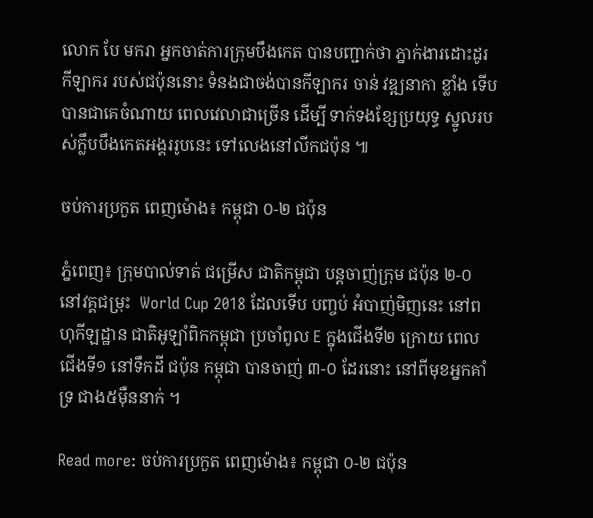លោក បែ មករា អ្នកចាត់ការក្រុមបឹងកេត បានបញ្ជាក់ថា ភ្នាក់ងារដោះដូរកីឡាករ របស់ជប៉ុននោះ ទំនងជាចង់បានកីឡាករ ចាន់ វឌ្ឍនាកា ខ្លាំង ទើបបានជាគេចំណាយ ពេលវេលាជាច្រើន ដើម្បី ទាក់ទងខ្សែប្រយុទ្ធ ស្នូលរបស់ក្លឹបបឹងកេតអង្គររូបនេះ ទៅលេងនៅលីកជប៉ុន ៕

ចប់ការប្រកួត ពេញម៉ោង៖ កម្ពុជា ០-២ ជប៉ុន

ភ្នំពេញ៖ ក្រុមបាល់ទាត់ ជម្រើស ជាតិកម្ពុជា បន្តចាញ់ក្រុម ជប៉ុន ២-០ នៅវគ្គជម្រុះ  World Cup 2018 ដែលទើប បញ្ចប់ អំបាញ់មិញនេះ នៅពហុកីឡដ្ឋាន ជាតិអូឡាំពិកកម្ពុជា ប្រចាំពូល E ក្នុងជើងទី២ ក្រោយ ពេលជើងទី១ នៅទឹកដី ជប៉ុន កម្ពុជា បានចាញ់ ៣-០ ដែរនោះ នៅពីមុខអ្នកគាំទ្រ ជាង៥ម៉ឺននាក់ ។

Read more: ចប់ការប្រកួត ពេញម៉ោង៖ កម្ពុជា ០-២ ជប៉ុន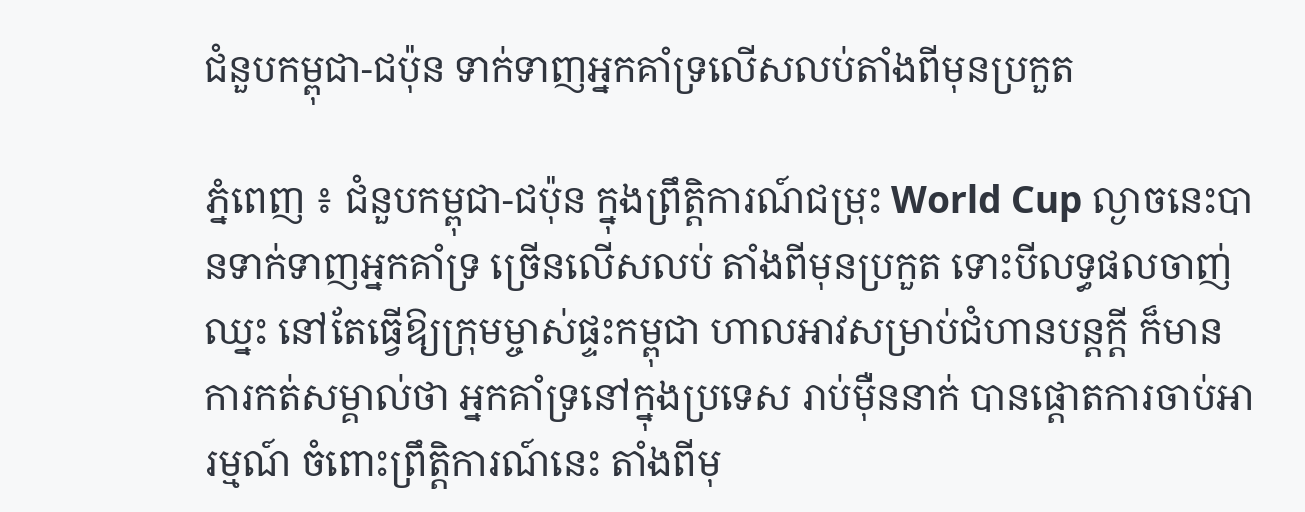ជំនួបកម្ពុជា-ជប៉ុន ទាក់ទាញអ្នកគាំទ្រលើសលប់តាំងពីមុនប្រកួត

ភ្នំពេញ ៖ ជំនួបកម្ពុជា-ជប៉ុន ក្នុងព្រឹត្តិការណ៍ជម្រុះ World Cup ល្ងាចនេះបានទាក់ទាញអ្នកគាំទ្រ ច្រើនលើសលប់ តាំងពីមុនប្រកួត ទោះបីលទ្ធផលចាញ់ឈ្នះ នៅតែធ្វើឱ្យក្រុមម្ចាស់ផ្ទះកម្ពុជា ហាលអាវសម្រាប់ជំហានបន្តក្ដី ក៏មានការកត់សម្គាល់ថា អ្នកគាំទ្រនៅក្នុងប្រទេស រាប់ម៉ឺននាក់ បានផ្ដោតការចាប់អារម្មណ៍ ចំពោះព្រឹត្តិការណ៍នេះ តាំងពីមុ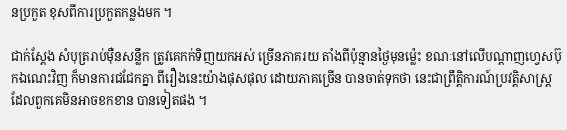នប្រកួត ខុសពីការប្រកួតកន្លងមក ។

ជាក់ស្ដែង សំបុត្ររាប់ម៉ឺនសន្លឹក ត្រូវគេកក់ទិញយកអស់ ច្រើនភាគរយ តាំងពីប៉ុន្មានថ្ងៃមុនម្ល៉េះ ខណៈនៅលើបណ្ដាញហ្វេសប៊ុកឯណេះវិញ ក៏មានការជជែកគ្នា ពីរឿងនេះយ៉ាងផុសផុល ដោយភាគច្រើន បានចាត់ទុកថា នេះជាព្រឹត្តិការណ៍ប្រវត្តិសាស្ត្រ ដែលពួកគេមិនអាចខកខាន បានទៀតផង ។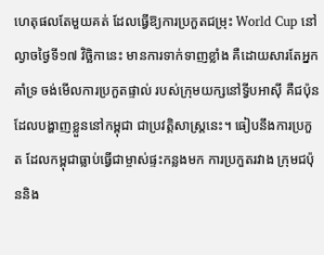ហេតុផលតែមួយគត់ ដែលធ្វើឱ្យការប្រកួតជម្រុះ World Cup នៅល្ងាចថ្ងៃទី១៧ វិច្ឆិកានេះ មានការទាក់ទាញខ្លាំង គឺដោយសារតែអ្នកគាំទ្រ ចង់មើលការប្រកួតផ្ទាល់ របស់ក្រុមយក្សនៅទ្វីបអាស៊ី គឺជប៉ុន ដែលបង្ហាញខ្លួននៅកម្ពុជា ជាប្រវត្តិសាស្ត្រនេះ។ ធៀបនឹងការប្រកួត ដែលកម្ពុជាធ្លាប់ធ្វើជាម្ចាស់ផ្ទះកន្លងមក ការប្រកួតរវាង ក្រុមជប៉ុននិង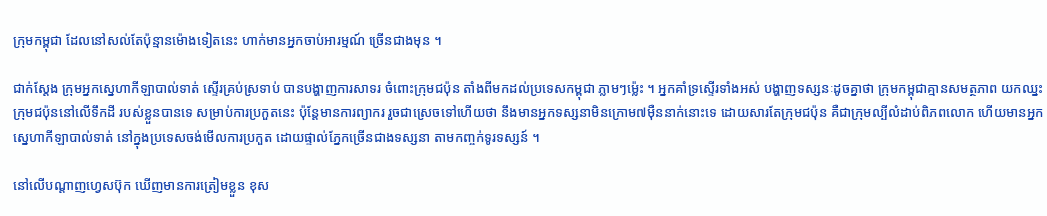ក្រុមកម្ពុជា ដែលនៅសល់តែប៉ុន្មានម៉ោងទៀតនេះ ហាក់មានអ្នកចាប់អារម្មណ៍ ច្រើនជាងមុន ។

ជាក់ស្ដែង ក្រុមអ្នកស្នេហាកីឡាបាល់ទាត់ ស្ទើរគ្រប់ស្រទាប់ បានបង្ហាញការសាទរ ចំពោះក្រុមជប៉ុន តាំងពីមកដល់ប្រទេសកម្ពុជា ភ្លាមៗម្ល៉េះ ។ អ្នកគាំទ្រស្ទើរទាំងអស់ បង្ហាញទស្សនៈដូចគ្នាថា ក្រុមកម្ពុជាគ្មានសមត្ថភាព យកឈ្នះក្រុមជប៉ុននៅលើទឹកដី របស់ខ្លួនបានទេ សម្រាប់ការប្រកួតនេះ ប៉ុន្តែមានការព្យាករ រួចជាស្រេចទៅហើយថា នឹងមានអ្នកទស្សនាមិនក្រោម៧ម៉ឺននាក់នោះទេ ដោយសារតែក្រុមជប៉ុន គឺជាក្រុមល្បីលំដាប់ពិភពលោក ហើយមានអ្នកស្នេហាកីឡាបាល់ទាត់ នៅក្នុងប្រទេសចង់មើលការប្រកួត ដោយផ្ទាល់ភ្នែកច្រើនជាងទស្សនា តាមកញ្ចក់ទូរទស្សន៍ ។

នៅលើបណ្ដាញហ្វេសប៊ុក ឃើញមានការត្រៀមខ្លួន ខុស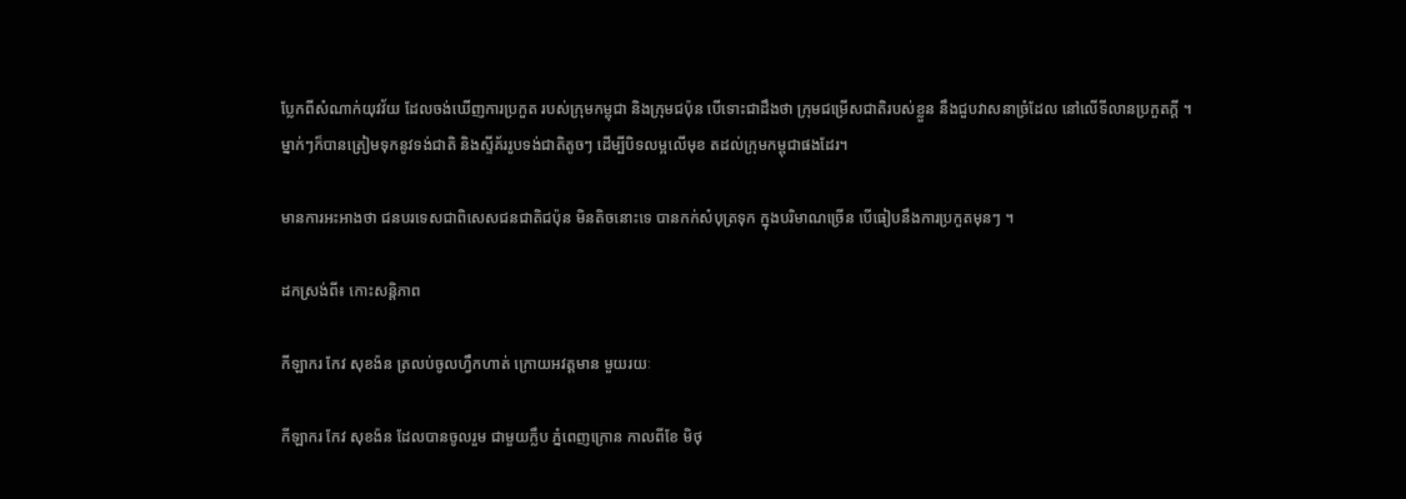ប្លែកពីសំណាក់យុវវ័យ ដែលចង់ឃើញការប្រកួត របស់ក្រុមកម្ពុជា និងក្រុមជប៉ុន បើទោះជាដឹងថា ក្រុមជម្រើសជាតិរបស់ខ្លួន នឹងជួបវាសនាច្រំដែល នៅលើទីលានប្រកួតក្ដី ។ ម្នាក់ៗក៏បានត្រៀមទុកនូវទង់ជាតិ និងស្ទីគ័ររូបទង់ជាតិតូចៗ ដើម្បីបិទលម្អលើមុខ តដល់ក្រុមកម្ពុជាផងដែរ។

មានការអះអាងថា ជនបរទេសជាពិសេសជនជាតិជប៉ុន មិនតិចនោះទេ បានកក់សំបុត្រទុក ក្នុងបរិមាណច្រើន បើធៀបនឹងការប្រកួតមុនៗ ។

ដកស្រង់ពី៖ កោះសន្តិភាព

កីឡាករ កែវ សុខង៉ន ត្រលប់ចូលហ្វឹកហាត់ ក្រោយអវត្តមាន មួយរយៈ

កីឡាករ កែវ សុខង៉ន ដែលបានចូលរួម ជាមួយក្លឹប ភ្នំពេញក្រោន កាលពីខែ មិថុ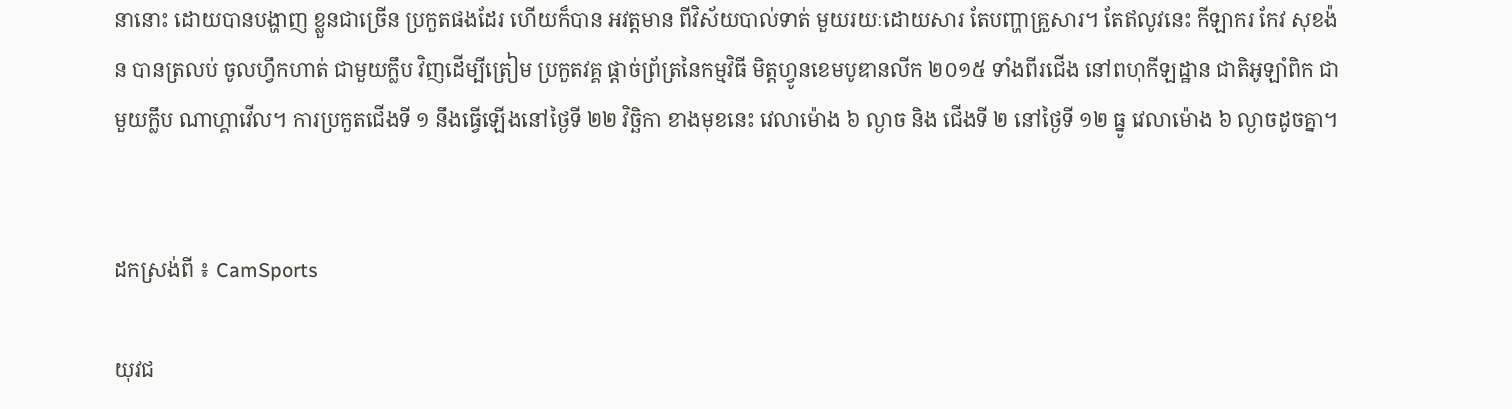នានោះ ដោយបានបង្ហាញ ខ្លួនជាច្រើន ប្រកួតផងដែរ ហើយក៏បាន អវត្តមាន ពីវិស័យបាល់ទាត់ មួយរយៈដោយសារ តែបញ្ហាគ្រួសារ។ តែឥលូវនេះ កីឡាករ កែវ សុខង៉ន បានត្រលប់ ចូលហ្វឹកហាត់ ជាមួយក្លឹប វិញដើម្បីត្រៀម ប្រកួតវគ្គ ផ្តាច់ព្រ័ត្រនៃកម្មវិធី មិត្តហ្វូនខេមបូឌានលីក ២០១៥ ទាំងពីរជើង នៅពហុកីឡដ្ឋាន ជាតិអូឡាំពិក ជាមួយក្លឹប ណាហ្គាវើល។ ការប្រកួតជើងទី ១ នឹងធ្វើឡើងនៅថ្ងៃទី ២២ វិចិ្ឆកា ខាងមុខនេះ វេលាម៉ោង ៦ ល្ងាច និង ជើងទី ២ នៅថ្ងៃទី ១២ ធ្នូ វេលាម៉ោង ៦ ល្ងាចដូចគ្នា។


ដកស្រង់ពី ៖ CamSports

យុវជ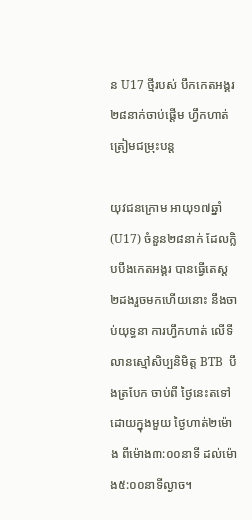ន U17 ថ្មីរបស់ បឹកកេតអង្គរ ២៨នាក់ចាប់ផ្ដើម ហ្វឹកហាត់ ត្រៀមជម្រុះបន្ត

យុវជនក្រោម អាយុ១៧ឆ្នាំ (U17) ចំនួន២៨នាក់ ដែលក្លិបបឹងកេតអង្គរ បានធ្វើតេស្ដ ២ដងរួចមកហើយនោះ នឹងចាប់យុទ្ធនា ការហ្វឹកហាត់ លើទីលានស្មៅសិប្បនិមិត្ត BTB  បឹងត្របែក ចាប់ពី ថ្ងៃនេះតទៅ ដោយក្នុងមួយ ថ្ងៃហាត់២ម៉ោង ពីម៉ោង៣:០០នាទី ដល់ម៉ោង៥:០០នាទីល្ងាច។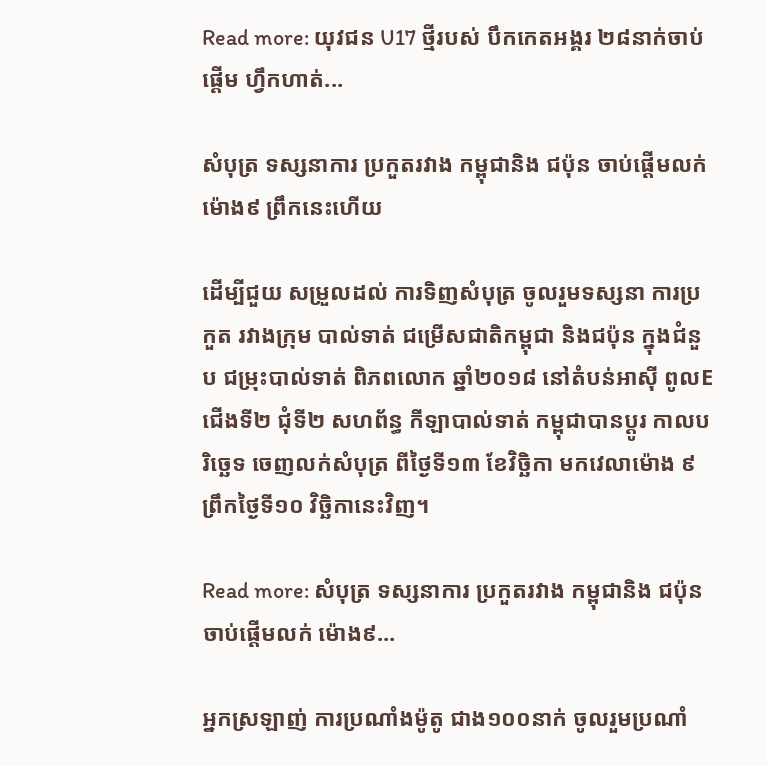Read more: យុវជន U17 ថ្មីរបស់ បឹកកេតអង្គរ ២៨នាក់ចាប់ផ្ដើម ហ្វឹកហាត់...

សំបុត្រ ទស្សនាការ ប្រកួតរវាង កម្ពុជានិង ជប៉ុន ចាប់ផ្ដើមលក់ ម៉ោង៩ ព្រឹកនេះហើយ

ដើម្បីជួយ សម្រួលដល់ ការទិញសំបុត្រ ចូលរួមទស្សនា ការប្រកួត រវាងក្រុម បាល់ទាត់ ជម្រើសជាតិកម្ពុជា និងជប៉ុន ក្នុងជំនួប ជម្រុះបាល់ទាត់ ពិភពលោក ឆ្នាំ២០១៨ នៅតំបន់អាស៊ី ពូលEជើងទី២ ជុំទី២ សហព័ន្ធ កីឡាបាល់ទាត់ កម្ពុជាបានប្ដូរ កាលបរិច្ឆេទ ចេញលក់សំបុត្រ ពីថ្ងៃទី១៣ ខែវិច្ឆិកា មកវេលាម៉ោង ៩ព្រឹកថ្ងៃទី១០ វិច្ឆិកានេះវិញ។

Read more: សំបុត្រ ទស្សនាការ ប្រកួតរវាង កម្ពុជានិង ជប៉ុន ចាប់ផ្ដើមលក់ ម៉ោង៩...

អ្នកស្រឡាញ់ ការប្រណាំងម៉ូតូ ជាង១០០នាក់ ចូលរួមប្រណាំ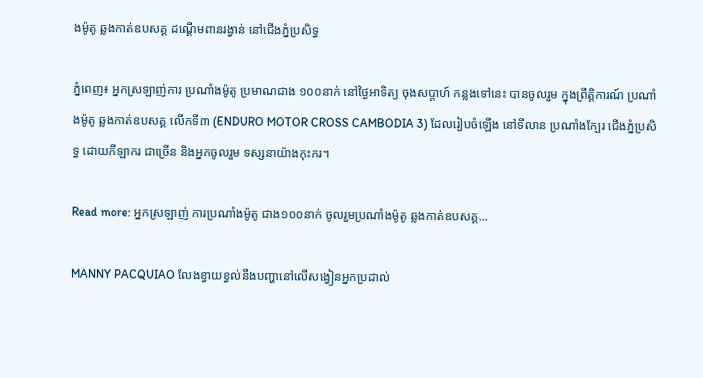ងម៉ូតូ ឆ្លងកាត់ឧបសគ្គ ដណ្តើមពានរង្វាន់ នៅជើងភ្នំប្រសិទ្ធ

ភ្នំពេញ៖ អ្នកស្រឡាញ់ការ ប្រណាំងម៉ូតូ ប្រមាណជាង ១០០នាក់ នៅថ្ងៃអាទិត្យ ចុងសប្តាហ៍ កន្លងទៅនេះ បានចូលរួម ក្នុងព្រឹត្តិការណ៍ ប្រណាំងម៉ូតូ ឆ្លងកាត់ឧបសគ្គ លើកទី៣ (ENDURO MOTOR CROSS CAMBODIA 3) ដែលរៀបចំឡើង នៅទីលាន ប្រណាំងក្បែរ ជើងភ្នំប្រសិទ្ធ ដោយកីឡាករ ជាច្រើន និងអ្នកចូលរួម ទស្សនាយ៉ាងកុះករ។

Read more: អ្នកស្រឡាញ់ ការប្រណាំងម៉ូតូ ជាង១០០នាក់ ចូលរួមប្រណាំងម៉ូតូ ឆ្លងកាត់ឧបសគ្គ...

MANNY PACQUIAO លែងខ្វាយខ្វល់នឹងបញ្ហានៅលើសង្វៀនអ្នកប្រដាល់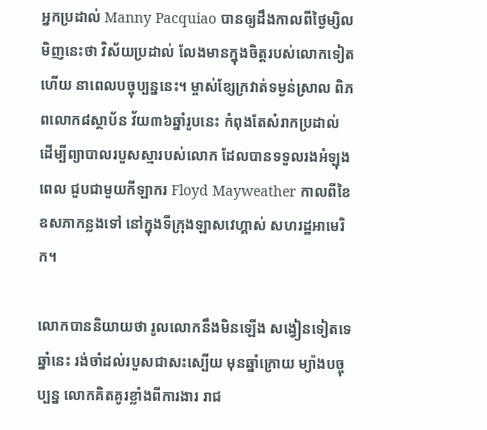អ្នកប្រដាល់ Manny Pacquiao បានឲ្យដឹងកាលពីថ្ងៃម្សិលមិញនេះថា វិស័យប្រដាល់ លែងមានក្នុងចិត្តរបស់លោកទៀតហើយ នាពេលបច្ចុប្បន្ននេះ។ ម្ចាស់ខ្សែក្រវាត់ទម្ងន់ស្រាល ពិភពលោក៨ស្ថាប័ន វ័យ៣៦ឆ្នាំរូបនេះ កំពុងតែសំរាកប្រដាល់ ដើម្បីព្យាបាលរបួសស្មារបស់លោក ដែលបានទទួលរងអំឡុងពេល ជួបជាមួយកីឡាករ Floyd Mayweather កាលពីខៃឧសភាកន្លងទៅ នៅក្នុងទីក្រុងឡាសវេហ្គាស់ សហរដ្ឋអាមេរិក។

លោកបាននិយាយថា រូលលោកនឹងមិនឡើង សង្វៀនទៀតទេឆ្នាំនេះ រង់ចាំដល់របួសជាសះស្បើយ មុនឆ្នាំក្រោយ ម្យ៉ាងបច្ចុប្បន្ន លោកគិតគូរខ្លាំងពីការងារ រាជ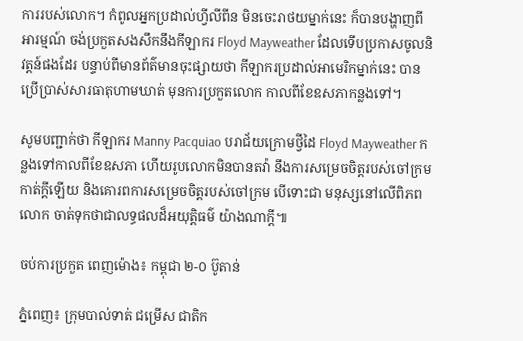ការរបស់លោក។ កំពូលអ្នកប្រដាល់ហ្វីលីពីន មិនចេះរាថយម្នាក់នេះ ក៏បានបង្ហាញពីអារម្មណ៍ ចង់ប្រកួតសងសឹកនឹងកីឡាករ Floyd Mayweather ដែលទើបប្រកាសចូលនិវត្តន៍ផងដែរ បន្ទាប់ពីមានព័ត៌មានចុះផ្សាយថា កីឡាករប្រដាល់អាមេរិកម្នាក់នេះ បានប្រើប្រាស់សារធាតុហាមឃាត់ មុនការប្រកួតលោក កាលពីខែឧសភាកន្លងទៅ។

សូមបញ្ជាក់ថា កីឡាករ Manny Pacquiao បរាជ័យក្រោមថ្វីដៃ Floyd Mayweather កន្លងទៅកាលពីខែឧសភា ហើយរូបលោកមិនបានតវ៉ា នឹងការសម្រេចចិត្តរបស់ចៅក្រម កាត់ក្តីឡើយ និងគោរពការសម្រេចចិត្តរបស់ចៅក្រម បើទោះជា មនុស្សនៅលើពិភពលោក ចាត់ទុកថាជាលទ្ធផលដ៏អយុត្តិធម៌ យ៉ាងណាក្តី៕

ចប់ការប្រកួត ពេញម៉ោង៖ កម្ពុជា ២-០ ប៊ូតាន់

ភ្នំពេញ៖ ក្រុមបាល់ទាត់ ជម្រើស ជាតិក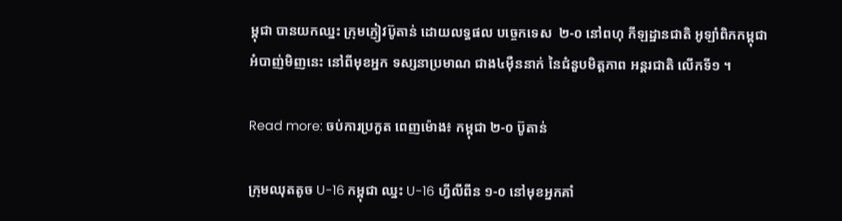ម្ពុជា បានយកឈ្នះ ក្រុមភ្ញៀវប៊ូតាន់ ដោយលទ្ធផល បច្ចេកទេស  ២-០ នៅពហុ កីឡដ្ឋានជាតិ អូឡាំពិកកម្ពុជា អំបាញ់មិញនេះ នៅពីមុខអ្នក ទស្សនាប្រមាណ ជាង៤ម៉ឺននាក់ នៃជំនួបមិត្តភាព អន្តរជាតិ លើកទី១ ។

Read more: ចប់ការប្រកួត ពេញម៉ោង៖ កម្ពុជា ២-០ ប៊ូតាន់

ក្រុមឈុតតូច U-16 កម្ពុជា ឈ្នះ U-16 ហ្វីលីពីន ១-០ នៅមុខអ្នកគាំ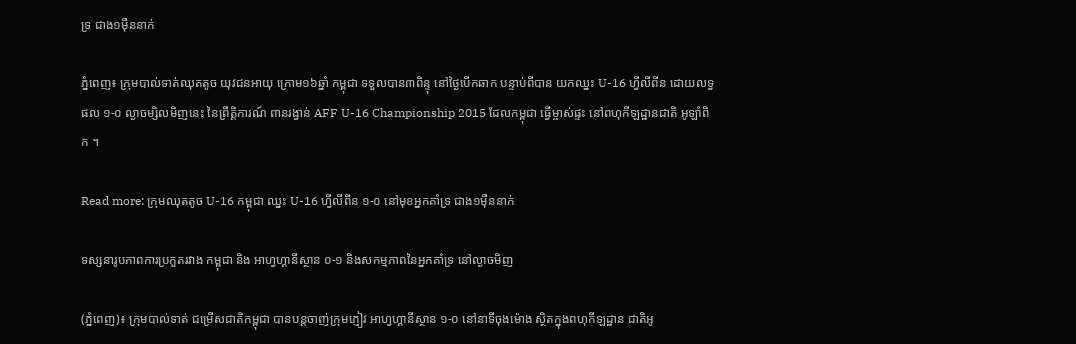ទ្រ ជាង១ម៉ឺននាក់

ភ្នំពេញ៖ ក្រុមបាល់ទាត់ឈុតតូច យុវជនអាយុ ក្រោម១៦ឆ្នាំ កម្ពុជា ទទួលបាន៣ពិន្ទុ នៅថ្ងៃបើកឆាក បន្ទាប់ពីបាន យកឈ្នះ U-16 ហ្វីលីពីន ដោយលទ្ធផល ១-០ ល្ងាចម្សិលមិញនេះ នៃព្រឹត្តិការណ៍ ពានរង្វាន់ AFF U-16 Championship 2015 ដែលកម្ពុជា ធ្វើម្ចាស់ផ្ទះ នៅពហុកីឡដ្ឋានជាតិ អូឡាំពិក ។

Read more: ក្រុមឈុតតូច U-16 កម្ពុជា ឈ្នះ U-16 ហ្វីលីពីន ១-០ នៅមុខអ្នកគាំទ្រ ជាង១ម៉ឺននាក់

ទស្សនារូបភាពការប្រកួតរវាង កម្ពុជា និង អាហ្វហ្គានីស្ថាន ០-១ និងសកម្មភាពនៃអ្នកគាំទ្រ នៅល្ងាចមិញ

(ភ្នំពេញ)៖ ក្រុមបាល់ទាត់ ជម្រើសជាតិកម្ពុជា បានបន្តចាញ់ក្រុមភ្ញៀវ អាហ្វហ្គានីស្ថាន ១-០ នៅនាទីចុងម៉ោង ស្ថិតក្នុងពហុកីឡដ្ឋាន ជាតិអូ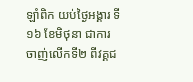ឡាំពិក យប់ថ្ងៃអង្គារ ទី១៦ ខែមិថុនា ជាការចាញ់លើកទី២ ពីវគ្គជ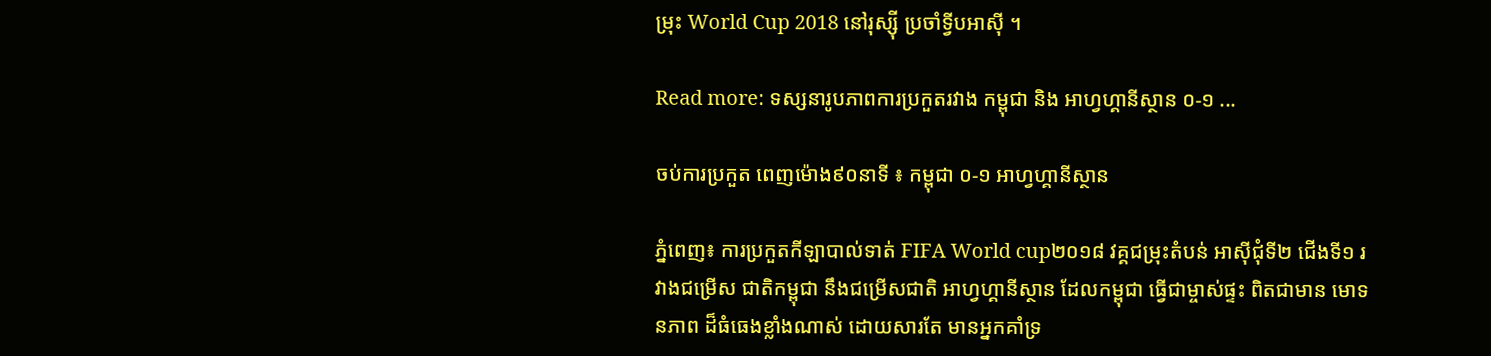ម្រុះ World Cup 2018 នៅរុស្ស៊ី ប្រចាំទ្វីបអាស៊ី ។

Read more: ទស្សនារូបភាពការប្រកួតរវាង កម្ពុជា និង អាហ្វហ្គានីស្ថាន ០-១ ...

ចប់ការប្រកួត ពេញម៉ោង៩០នាទី ៖ កម្ពុជា ០-១ អាហ្វហ្គានីស្ថាន

ភ្នំពេញ៖ ការប្រកួតកីឡាបាល់ទាត់ FIFA World cup២០១៨ វគ្គជម្រុះតំបន់ អាស៊ីជុំទី២ ជើងទី១ រវាងជម្រើស ជាតិកម្ពុជា នឹងជម្រើសជាតិ អាហ្វហ្គានីស្ថាន ដែលកម្ពុជា ធ្វើជាម្ចាស់ផ្ទះ ពិតជាមាន មោទនភាព ដ៏ធំធេងខ្លាំងណាស់ ដោយសារតែ មានអ្នកគាំទ្រ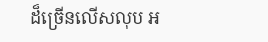ដ៏ច្រើនលើសលុប អ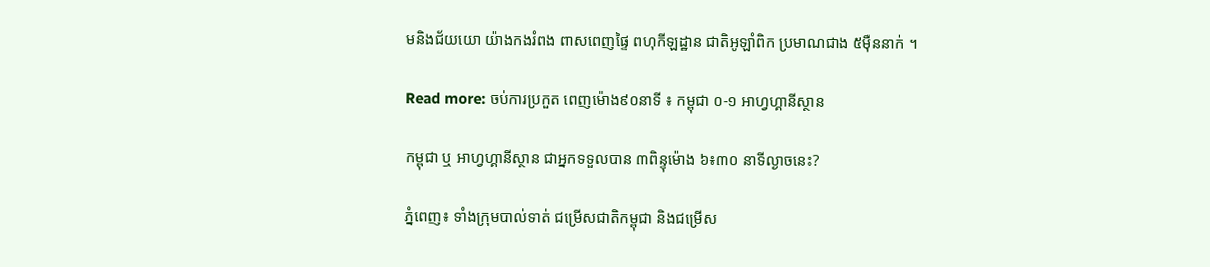មនិងជ័យយោ យ៉ាងកងរំពង ពាសពេញផ្ទៃ ពហុកីឡដ្ឋាន ជាតិអូឡាំពិក ប្រមាណជាង ៥ម៉ឺននាក់ ។

Read more: ចប់ការប្រកួត ពេញម៉ោង៩០នាទី ៖ កម្ពុជា ០-១ អាហ្វហ្គានីស្ថាន

កម្ពុជា ឬ អាហ្វហ្គានីស្ថាន ជាអ្នកទទួលបាន ៣ពិន្ទុម៉ោង ៦៖៣០ នាទីល្ងាចនេះ?

ភ្នំពេញ៖ ទាំងក្រុមបាល់ទាត់ ជម្រើសជាតិកម្ពុជា និងជម្រើស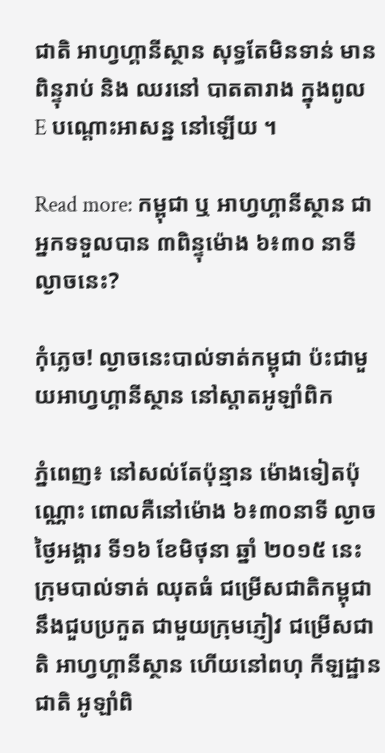ជាតិ អាហ្វហ្គានីស្ថាន សុទ្ធតែមិនទាន់ មានពិន្ទុរាប់ និង ឈរនៅ បាតតារាង ក្នុងពូល E បណ្តោះអាសន្ន នៅឡើយ ។

Read more: កម្ពុជា ឬ អាហ្វហ្គានីស្ថាន ជាអ្នកទទួលបាន ៣ពិន្ទុម៉ោង ៦៖៣០ នាទីល្ងាចនេះ?

កុំភ្លេច! ល្ងាចនេះបាល់ទាត់កម្ពុជា ប៉ះជាមួយអាហ្វហ្គានីស្ថាន នៅស្តាតអូឡាំពិក

ភ្នំពេញ៖ នៅសល់តែប៉ុន្មាន ម៉ោងទៀតប៉ុណ្ណោះ ពោលគឺនៅម៉ោង ៦៖៣០នាទី ល្ងាចថ្ងៃអង្គារ ទី១៦ ខែមិថុនា ឆ្នាំ ២០១៥ នេះ ក្រុមបាល់ទាត់ ឈុតធំ ជម្រើសជាតិកម្ពុជា នឹងជួបប្រកួត ជាមួយក្រុមភ្ញៀវ ជម្រើសជាតិ អាហ្វហ្គានីស្ថាន ហើយនៅពហុ កីឡដ្ឋានជាតិ អូឡាំពិ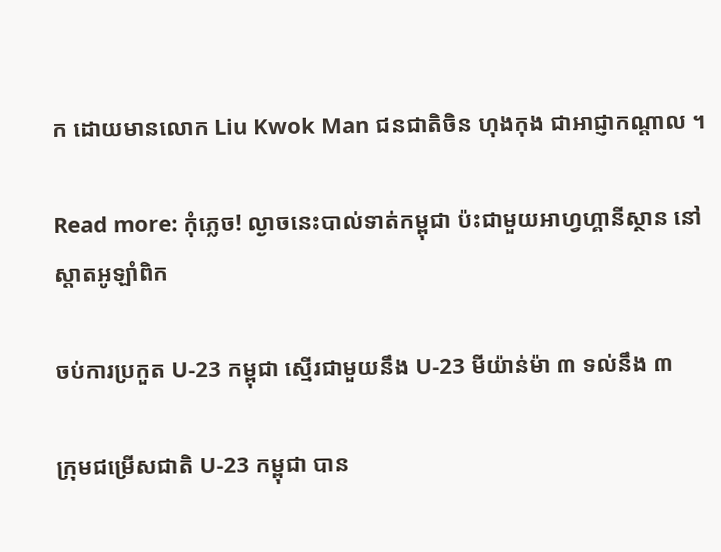ក ដោយមានលោក Liu Kwok Man ជនជាតិចិន ហុងកុង ជាអាជ្ញាកណ្តាល ។

Read more: កុំភ្លេច! ល្ងាចនេះបាល់ទាត់កម្ពុជា ប៉ះជាមួយអាហ្វហ្គានីស្ថាន នៅស្តាតអូឡាំពិក

ចប់ការប្រកួត U-23 កម្ពុជា ស្មើរជាមួយនឹង U-23 មីយ៉ាន់ម៉ា ៣ ទល់នឹង ៣

ក្រុមជម្រើសជាតិ U-23 កម្ពុជា បាន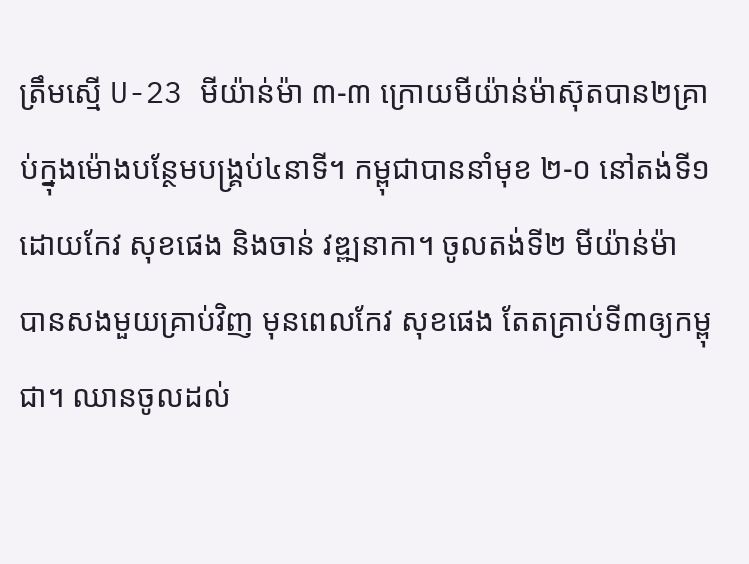ត្រឹមស្មើ U-23 មីយ៉ាន់ម៉ា ៣-៣ ក្រោយមីយ៉ាន់ម៉ាស៊ុតបាន២គ្រាប់ក្នុងម៉ោងបន្ថែមបង្រ្គប់៤នាទី។ កម្ពុជាបាននាំមុខ ២-០ នៅតង់ទី១ ដោយកែវ សុខផេង និងចាន់ វឌ្ឍនាកា។ ចូលតង់ទី២ មីយ៉ាន់ម៉ា បានសងមួយគ្រាប់វិញ មុនពេលកែវ សុខផេង តែតគ្រាប់ទី៣ឲ្យកម្ពុជា។ ឈានចូលដល់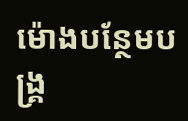ម៉ោងបន្ថែមបង្រ្គ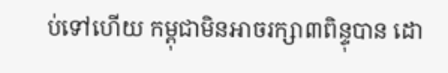ប់ទៅហើយ កម្ពុជាមិនអាចរក្សា៣ពិន្ទុបាន ដោ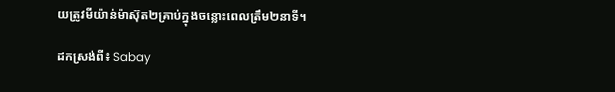យត្រូវមីយ៉ាន់ម៉ាស៊ុត២គ្រាប់ក្នុងចន្លោះពេលត្រឹម២នាទី។

ដកស្រង់ពី៖ Sabay